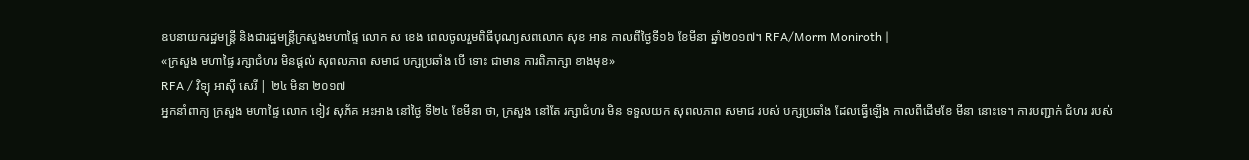ឧបនាយករដ្ឋមន្ត្រី និងជារដ្ឋមន្ត្រីក្រសួងមហាផ្ទៃ លោក ស ខេង ពេលចូលរួមពិធីបុណ្យសពលោក សុខ អាន កាលពីថ្ងៃទី១៦ ខែមីនា ឆ្នាំ២០១៧។ RFA/Morm Moniroth |
«ក្រសួង មហាផ្ទៃ រក្សាជំហរ មិនផ្ដល់ សុពលភាព សមាជ បក្សប្រឆាំង បើ ទោះ ជាមាន ការពិភាក្សា ខាងមុខ»
RFA / វិទ្យុ អាស៊ី សេរី | ២៤ មិនា ២០១៧
អ្នកនាំពាក្យ ក្រសួង មហាផ្ទៃ លោក ខៀវ សុភ័គ អះអាង នៅថ្ងៃ ទី២៤ ខែមីនា ថា, ក្រសួង នៅតែ រក្សាជំហរ មិន ទទួលយក សុពលភាព សមាជ របស់ បក្សប្រឆាំង ដែលធ្វើឡើង កាលពីដើមខែ មីនា នោះទេ។ ការបញ្ជាក់ ជំហរ របស់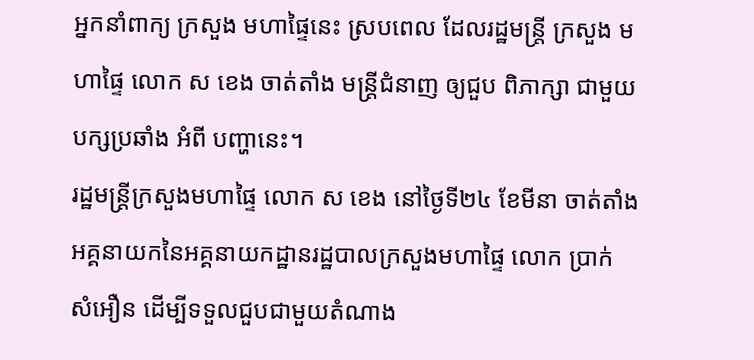អ្នកនាំពាក្យ ក្រសួង មហាផ្ទៃនេះ ស្របពេល ដែលរដ្ឋមន្ត្រី ក្រសួង មហាផ្ទៃ លោក ស ខេង ចាត់តាំង មន្ត្រីជំនាញ ឲ្យជួប ពិភាក្សា ជាមួយ បក្សប្រឆាំង អំពី បញ្ហានេះ។
រដ្ឋមន្ត្រីក្រសួងមហាផ្ទៃ លោក ស ខេង នៅថ្ងៃទី២៤ ខែមីនា ចាត់តាំងអគ្គនាយកនៃអគ្គនាយកដ្ឋានរដ្ឋបាលក្រសួងមហាផ្ទៃ លោក ប្រាក់ សំអឿន ដើម្បីទទួលជួបជាមួយតំណាង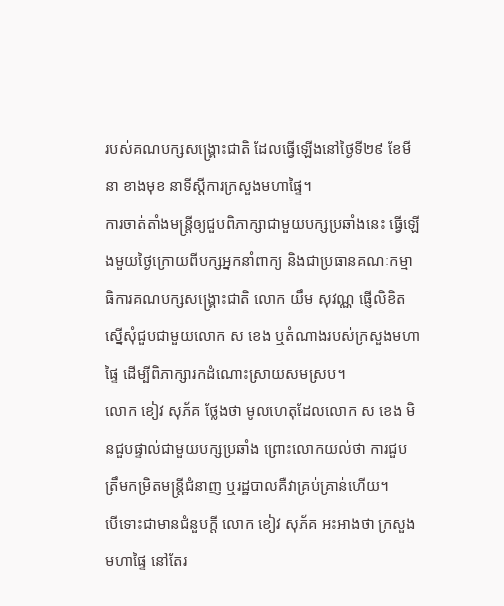របស់គណបក្សសង្គ្រោះជាតិ ដែលធ្វើឡើងនៅថ្ងៃទី២៩ ខែមីនា ខាងមុខ នាទីស្ដីការក្រសួងមហាផ្ទៃ។
ការចាត់តាំងមន្ត្រីឲ្យជួបពិភាក្សាជាមួយបក្សប្រឆាំងនេះ ធ្វើឡើងមួយថ្ងៃក្រោយពីបក្សអ្នកនាំពាក្យ និងជាប្រធានគណៈកម្មាធិការគណបក្សសង្គ្រោះជាតិ លោក យឹម សុវណ្ណ ផ្ញើលិខិតស្នើសុំជួបជាមួយលោក ស ខេង ឬតំណាងរបស់ក្រសួងមហាផ្ទៃ ដើម្បីពិភាក្សារកដំណោះស្រាយសមស្រប។
លោក ខៀវ សុភ័គ ថ្លែងថា មូលហេតុដែលលោក ស ខេង មិនជួបផ្ទាល់ជាមួយបក្សប្រឆាំង ព្រោះលោកយល់ថា ការជួបត្រឹមកម្រិតមន្ត្រីជំនាញ ឬរដ្ឋបាលគឺវាគ្រប់គ្រាន់ហើយ។
បើទោះជាមានជំនួបក្តី លោក ខៀវ សុភ័គ អះអាងថា ក្រសួងមហាផ្ទៃ នៅតែរ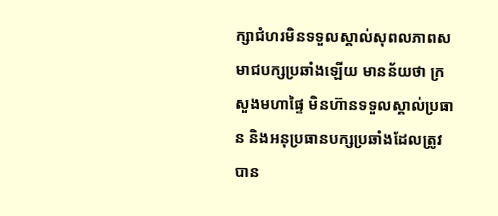ក្សាជំហរមិនទទួលស្គាល់សុពលភាពសមាជបក្សប្រឆាំងឡើយ មានន័យថា ក្រសួងមហាផ្ទៃ មិនហ៊ានទទួលស្គាល់ប្រធាន និងអនុប្រធានបក្សប្រឆាំងដែលត្រូវបាន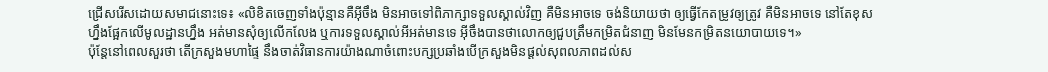ជ្រើសរើសដោយសមាជនោះទេ៖ «លិខិតចេញទាំងប៉ុន្មានគឺអ៊ីចឹង មិនអាចទៅពិភាក្សាទទួលស្គាល់វិញ គឺមិនអាចទេ ចង់និយាយថា ឲ្យធ្វើកែតម្រូវឲ្យត្រូវ គឺមិនអាចទេ នៅតែខុសហ្នឹងផ្អែកលើមូលដ្ឋានហ្នឹង អត់មានសុំឲ្យលើកលែង ឬការទទួលស្គាល់អីអត់មានទេ អ៊ីចឹងបានថាលោកឲ្យជួបត្រឹមកម្រិតជំនាញ មិនមែនកម្រិតនយោបាយទេ។»
ប៉ុន្តែនៅពេលសួរថា តើក្រសួងមហាផ្ទៃ នឹងចាត់វិធានការយ៉ាងណាចំពោះបក្សប្រឆាំងបើក្រសួងមិនផ្ដល់សុពលភាពដល់ស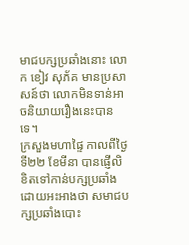មាជបក្សប្រឆាំងនោះ លោក ខៀវ សុភ័គ មានប្រសាសន៍ថា លោកមិនទាន់អាចនិយាយរឿងនេះបានទេ។
ក្រសួងមហាផ្ទៃ កាលពីថ្ងៃទី២២ ខែមីនា បានផ្ញើលិខិតទៅកាន់បក្សប្រឆាំង ដោយអះអាងថា សមាជបក្សប្រឆាំងបោះ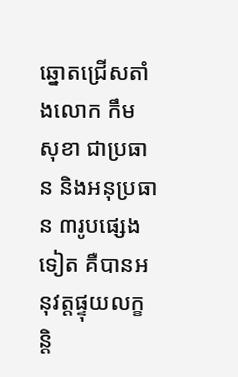ឆ្នោតជ្រើសតាំងលោក កឹម សុខា ជាប្រធាន និងអនុប្រធាន ៣រូបផ្សេងទៀត គឺបានអនុវត្តផ្ទុយលក្ខន្តិ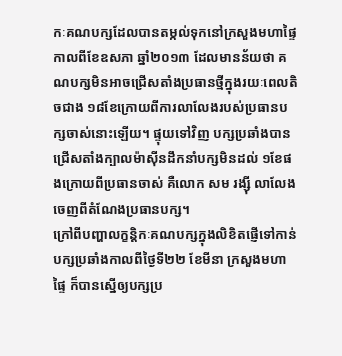កៈគណបក្សដែលបានតម្កល់ទុកនៅក្រសួងមហាផ្ទៃ កាលពីខែឧសភា ឆ្នាំ២០១៣ ដែលមានន័យថា គណបក្សមិនអាចជ្រើសតាំងប្រធានថ្មីក្នុងរយៈពេលតិចជាង ១៨ខែក្រោយពីការលាលែងរបស់ប្រធានបក្សចាស់នោះឡើយ។ ផ្ទុយទៅវិញ បក្សប្រឆាំងបានជ្រើសតាំងក្បាលម៉ាស៊ីនដឹកនាំបក្សមិនដល់ ១ខែផងក្រោយពីប្រធានចាស់ គឺលោក សម រង្ស៊ី លាលែងចេញពីតំណែងប្រធានបក្ស។
ក្រៅពីបញ្ហាលក្ខន្តិកៈគណបក្សក្នុងលិខិតផ្ញើទៅកាន់បក្សប្រឆាំងកាលពីថ្ងៃទី២២ ខែមីនា ក្រសួងមហាផ្ទៃ ក៏បានស្នើឲ្យបក្សប្រ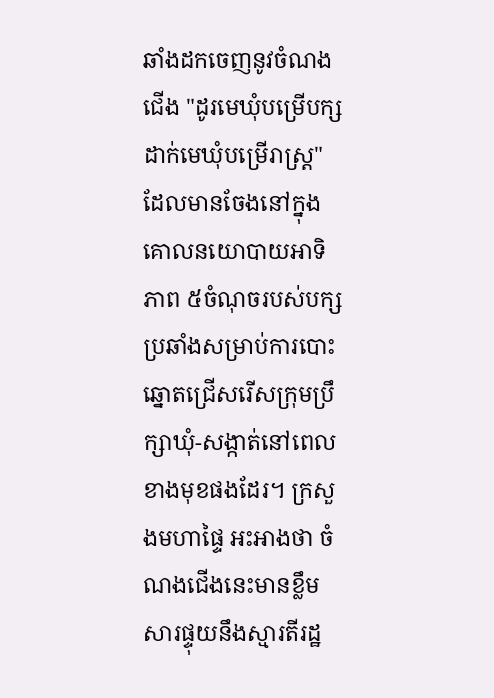ឆាំងដកចេញនូវចំណងជើង "ដូរមេឃុំបម្រើបក្ស ដាក់មេឃុំបម្រើរាស្ត្រ" ដែលមានចែងនៅក្នុងគោលនយោបាយអាទិភាព ៥ចំណុចរបស់បក្សប្រឆាំងសម្រាប់ការបោះឆ្នោតជ្រើសរើសក្រុមប្រឹក្សាឃុំ-សង្កាត់នៅពេលខាងមុខផងដែរ។ ក្រសួងមហាផ្ទៃ អះអាងថា ចំណងជើងនេះមានខ្លឹមសារផ្ទុយនឹងស្មារតីរដ្ឋ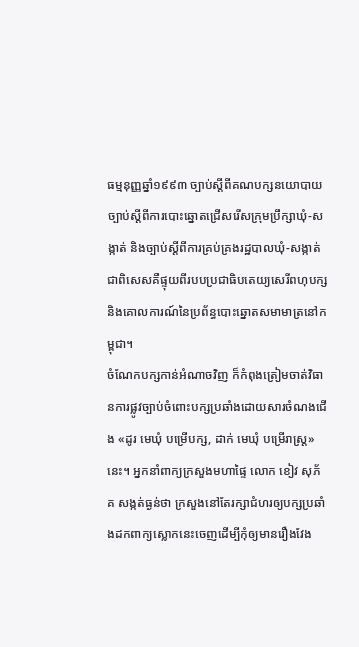ធម្មនុញ្ញឆ្នាំ១៩៩៣ ច្បាប់ស្ដីពីគណបក្សនយោបាយ ច្បាប់ស្ដីពីការបោះឆ្នោតជ្រើសរើសក្រុមប្រឹក្សាឃុំ-សង្កាត់ និងច្បាប់ស្ដីពីការគ្រប់គ្រងរដ្ឋបាលឃុំ-សង្កាត់ ជាពិសេសគឺផ្ទុយពីរបបប្រជាធិបតេយ្យសេរីពហុបក្ស និងគោលការណ៍នៃប្រព័ន្ធបោះឆ្នោតសមាមាត្រនៅកម្ពុជា។
ចំណែកបក្សកាន់អំណាចវិញ ក៏កំពុងត្រៀមចាត់វិធានការផ្លូវច្បាប់ចំពោះបក្សប្រឆាំងដោយសារចំណងជើង «ដូរ មេឃុំ បម្រើបក្ស, ដាក់ មេឃុំ បម្រើរាស្ត្រ» នេះ។ អ្នកនាំពាក្យក្រសួងមហាផ្ទៃ លោក ខៀវ សុភ័គ សង្កត់ធ្ងន់ថា ក្រសួងនៅតែរក្សាជំហរឲ្យបក្សប្រឆាំងដកពាក្យស្លោកនេះចេញដើម្បីកុំឲ្យមានរឿងវែង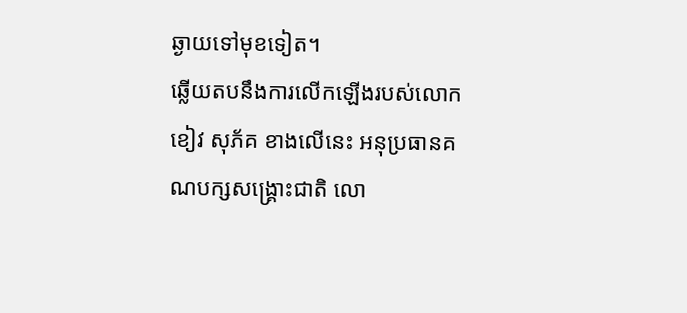ឆ្ងាយទៅមុខទៀត។
ឆ្លើយតបនឹងការលើកឡើងរបស់លោក ខៀវ សុភ័គ ខាងលើនេះ អនុប្រធានគណបក្សសង្គ្រោះជាតិ លោ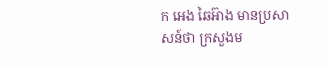ក អេង ឆៃអ៊ាង មានប្រសាសន៍ថា ក្រសួងម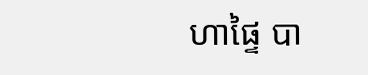ហាផ្ទៃ បា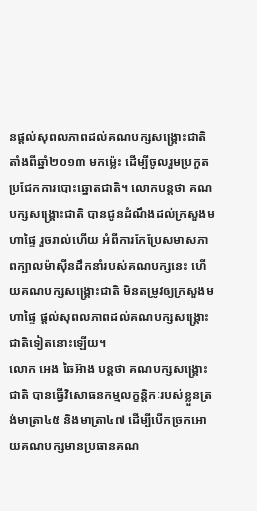នផ្ដល់សុពលភាពដល់គណបក្សសង្គ្រោះជាតិ តាំងពីឆ្នាំ២០១៣ មកម្ល៉េះ ដើម្បីចូលរួមប្រកួតប្រជែកការបោះឆ្នោតជាតិ។ លោកបន្តថា គណបក្សសង្គ្រោះជាតិ បានជូនដំណឹងដល់ក្រសួងមហាផ្ទៃ រួចរាល់ហើយ អំពីការកែប្រែសមាសភាពក្បាលម៉ាស៊ីនដឹកនាំរបស់គណបក្សនេះ ហើយគណបក្សសង្គ្រោះជាតិ មិនតម្រូវឲ្យក្រសួងមហាផ្ទៃ ផ្ដល់សុពលភាពដល់គណបក្សសង្គ្រោះជាតិទៀតនោះឡើយ។
លោក អេង ឆៃអ៊ាង បន្តថា គណបក្សសង្គ្រោះជាតិ បានធ្វើវិសោធនកម្មលក្ខន្តិកៈរបស់ខ្លួនត្រង់មាត្រា៤៥ និងមាត្រា៤៧ ដើម្បីបើកច្រកអោយគណបក្សមានប្រធានគណ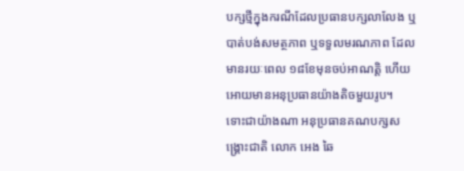បក្សថ្មីក្នុងករណីដែលប្រធានបក្សលាលែង ឬបាត់បង់សមត្ថភាព ឬទទួលមរណភាព ដែលមានរយៈពេល ១៨ខែមុនចប់អាណត្តិ ហើយអោយមានអនុប្រធានយ៉ាងតិចមួយរូប។
ទោះជាយ៉ាងណា អនុប្រធានគណបក្សសង្គ្រោះជាតិ លោក អេង ឆៃ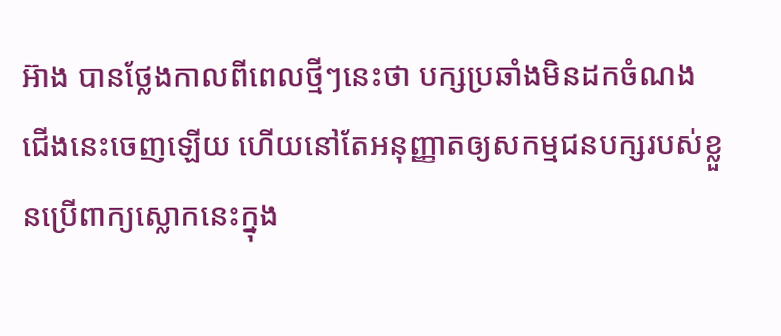អ៊ាង បានថ្លែងកាលពីពេលថ្មីៗនេះថា បក្សប្រឆាំងមិនដកចំណងជើងនេះចេញឡើយ ហើយនៅតែអនុញ្ញាតឲ្យសកម្មជនបក្សរបស់ខ្លួនប្រើពាក្យស្លោកនេះក្នុង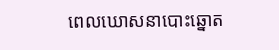ពេលឃោសនាបោះឆ្នោត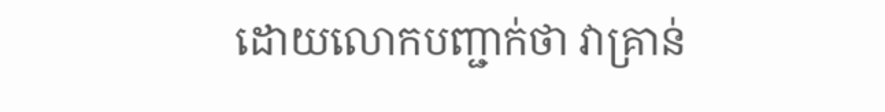ដោយលោកបញ្ជាក់ថា វាគ្រាន់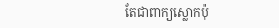តែជាពាក្យស្លោកប៉ុ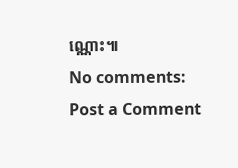ណ្ណោះ៕
No comments:
Post a Comment